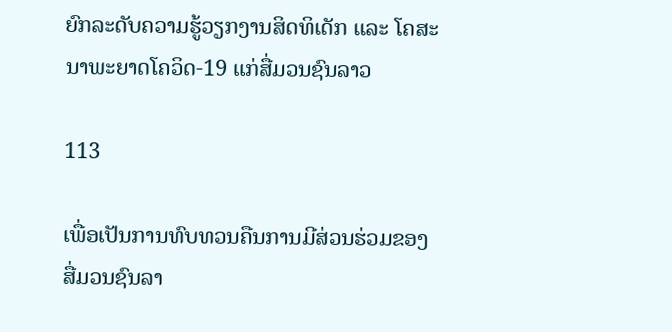ຍົກລະດັບຄວາມຮູ້ວຽກງານສິດທິເດັກ ແລະ ໂຄສະນາພະຍາດໂຄວິດ-19 ແກ່ສື່ມວນຊົນລາວ

113

ເພື່ອເປັນການທົບທວນຄືນການມີສ່ວນຮ່ວມຂອງສື່ມວນຊົນລາ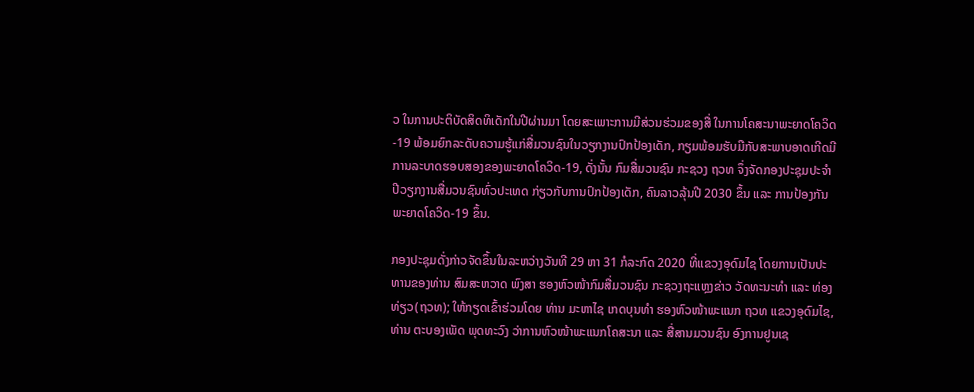ວ ໃນການປະຕິບັດສິດທິເດັກໃນປີຜ່ານມາ ໂດຍສະເພາະການມີສ່ວນຮ່ວມຂອງສື່ ໃນການໂຄສະນາພະຍາດໂຄວິດ-19 ພ້ອມຍົກລະດັບຄວາມຮູ້ແກ່ສື່ມວນຊົນໃນວຽກງານປົກປ້ອງເດັກ, ກຽມພ້ອມຮັບມືກັບສະພາບອາດເກີດມີການລະບາດຮອບສອງຂອງພະຍາດໂຄວິດ-19, ດັ່ງນັ້ນ ກົມສື່ມວນຊົນ ກະຊວງ ຖວທ ຈຶ່ງຈັດກອງປະຊຸມປະຈໍາປີວຽກງານສື່ມວນຊົນທົ່ວປະເທດ ກ່ຽວກັບການປົກປ້ອງເດັກ, ຄົນລາວລຸ້ນປີ 2030 ຂຶ້ນ ແລະ ການປ້ອງກັນພະຍາດໂຄວິດ-19 ຂຶ້ນ.

ກອງປະຊຸມດັ່ງກ່າວຈັດຂຶ້ນໃນລະຫວ່າງວັນທີ 29 ຫາ 31 ກໍລະກົດ 2020 ທີ່ແຂວງອຸດົມໄຊ ໂດຍການເປັນປະທານຂອງທ່ານ ສົມສະຫວາດ ພົງສາ ຮອງຫົວໜ້າກົມສື່ມວນຊົນ ກະຊວງຖະແຫຼງຂ່າວ ວັດທະນະທໍາ ແລະ ທ່ອງທ່ຽວ(ຖວທ); ໃຫ້ກຽດເຂົ້າຮ່ວມໂດຍ ທ່ານ ມະຫາໄຊ ເກດບຸນທໍາ ຮອງຫົວໜ້າພະແນກ ຖວທ ແຂວງອຸດົມໄຊ, ທ່ານ ຕະບອງເພັດ ພຸດທະວົງ ວ່າການຫົວໜ້າພະແນກໂຄສະນາ ແລະ ສື່ສານມວນຊົນ ອົງການຢູນເຊ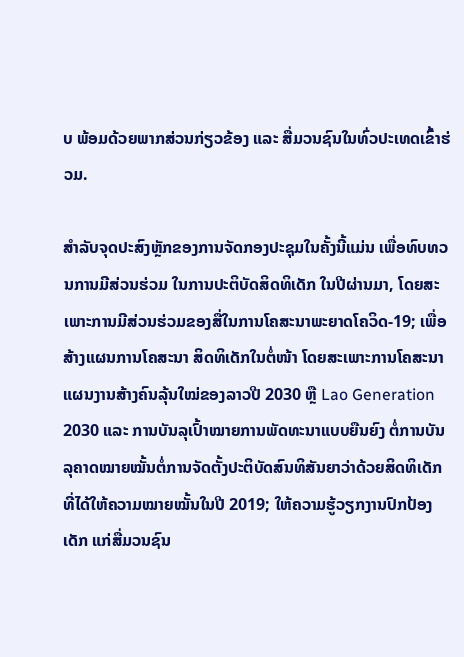ບ ພ້ອມດ້ວຍພາກສ່ວນກ່ຽວຂ້ອງ ແລະ ສື່ມວນຊົນໃນທົ່ວປະເທດເຂົ້າຮ່ວມ.

ສໍາລັບຈຸດປະສົງຫຼັກຂອງການຈັດກອງປະຊຸມໃນຄັ້ງນີ້ແມ່ນ ເພື່ອທົບທວນການມີສ່ວນຮ່ວມ ໃນການປະຕິບັດສິດທິເດັກ ໃນປີຜ່ານມາ, ໂດຍສະເພາະການມີສ່ວນຮ່ວມຂອງສື່ໃນການໂຄສະນາພະຍາດໂຄວິດ-19; ເພື່ອສ້າງແຜນການໂຄສະນາ ສິດທິເດັກໃນຕໍ່ໜ້າ ໂດຍສະເພາະການໂຄສະນາແຜນງານສ້າງຄົນລຸ້ນໃໝ່ຂອງລາວປີ 2030 ຫຼື Lao Generation 2030 ແລະ ການບັນລຸເປົ້າໝາຍການພັດທະນາແບບຍືນຍົງ ຕໍ່ການບັນລຸຄາດໝາຍໝັ້ນຕໍ່ການຈັດຕັ້ງປະຕິບັດສົນທິສັນຍາວ່າດ້ວຍສິດທິເດັກ ທີ່ໄດ້ໃຫ້ຄວາມໝາຍໝັ້ນໃນປີ 2019; ໃຫ້ຄວາມຮູ້ວຽກງານປົກປ້ອງເດັກ ແກ່ສື່ມວນຊົນ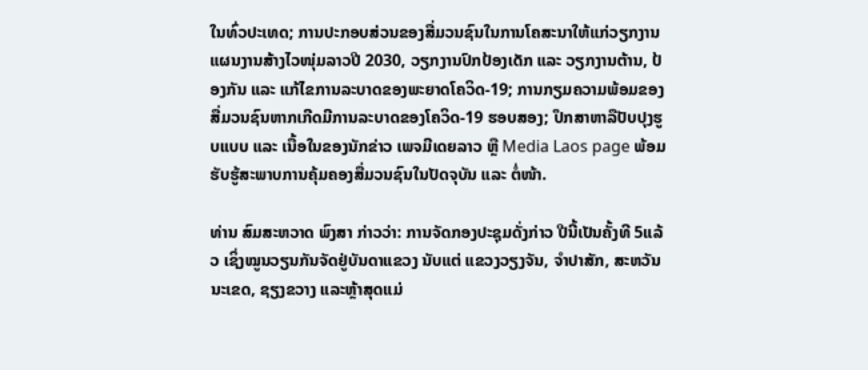ໃນທົ່ວປະເທດ; ການປະກອບສ່ວນຂອງສື່ມວນຊົນໃນການໂຄສະນາໃຫ້ແກ່ວຽກງານແຜນງານສ້າງໄວໜຸ່ມລາວປີ 2030, ວຽກງານປົກປ້ອງເດັກ ແລະ ວຽກງານຕ້ານ, ປ້ອງກັນ ແລະ ແກ້ໄຂການລະບາດຂອງພະຍາດໂຄວິດ-19; ການກຽມຄວາມພ້ອມຂອງສື່ມວນຊົນຫາກເກີດມີການລະບາດຂອງໂຄວິດ-19 ຮອບສອງ; ປຶກສາຫາລືປັບປຸງຮູບແບບ ແລະ ເນື້ອໃນຂອງນັກຂ່າວ ເພຈມີເດຍລາວ ຫຼື Media Laos page ພ້ອມຮັບຮູ້ສະພາບການຄຸ້ມຄອງສື່ມວນຊົນໃນປັດຈຸບັນ ແລະ ຕໍ່ໜ້າ.

ທ່ານ ສົມສະຫວາດ ພົງສາ ກ່າວວ່າ: ການຈັດກອງປະຊຸມດັ່ງກ່າວ ປີນີ້ເປັນຄັ້ງທີ 5ແລ້ວ ເຊິ່ງໝູນວຽນກັນຈັດຢູ່ບັນດາແຂວງ ນັບແຕ່ ແຂວງວຽງຈັນ, ຈໍາປາສັກ, ສະຫວັນນະເຂດ, ຊຽງຂວາງ ແລະຫຼ້າສຸດແມ່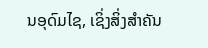ນອຸດົມໄຊ, ເຊິ່ງສິ່ງສໍາຄັນ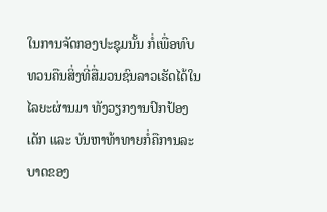ໃນການຈັດກອງປະຊຸມນັ້ນ ກໍ່ເພື່ອທົບທວນຄືນສິ່ງທີ່ສື່ມວນຊົນລາວເຮັດໄດ້ໃນໄລຍະຜ່ານມາ ທັງວຽກງານປົກປ້ອງເດັກ ແລະ ບັນຫາທ້າທາຍກໍ່ຄືການລະບາດຂອງ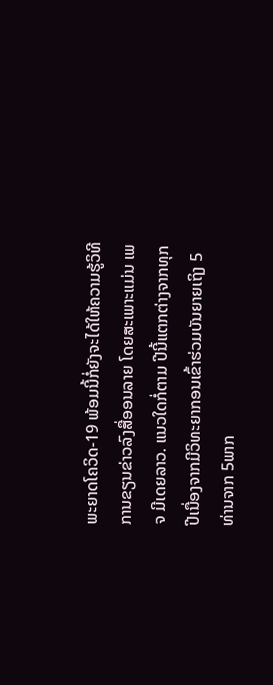ພະຍາດໂຄວິດ-19 ພ້ອມນີ້ກໍ່ຍັງຈະໄດ້ໃຫ້ຄວາມຮູ້ວິທີການຂຽນຂ່າວລົງສື່ອອນລາຍ ໂດຍສະເພາະແມ່ນ ເພຈ ມີເດຍລາວ. ແນວໃດກໍ່ຕາມ ປີນີ້ແຕກຕ່າງຈາກທຸກປີເນື່ອງຈາກມີວິທະຍາກອນເຂົ້າຮ່ວມບັນຍາຍເຖິງ 5ທ່ານຈາກ 5ພາກ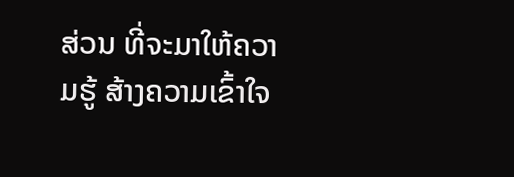ສ່ວນ ທີ່ຈະມາໃຫ້ຄວາມຮູ້ ສ້າງຄວາມເຂົ້າໃຈ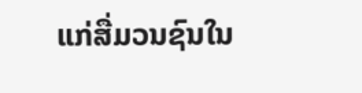ແກ່ສື່ມວນຊົນໃນ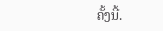ຄັ້ງນີ້.